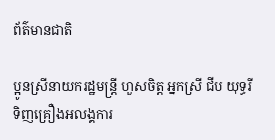ព័ត៌មានជាតិ

ប្អូនស្រីនាយករដ្ឋមន្រ្តី ហួសចិត្ត អ្នកស្រី ជីប យុទ្ធរី ទិញគ្រឿងអលង្គការ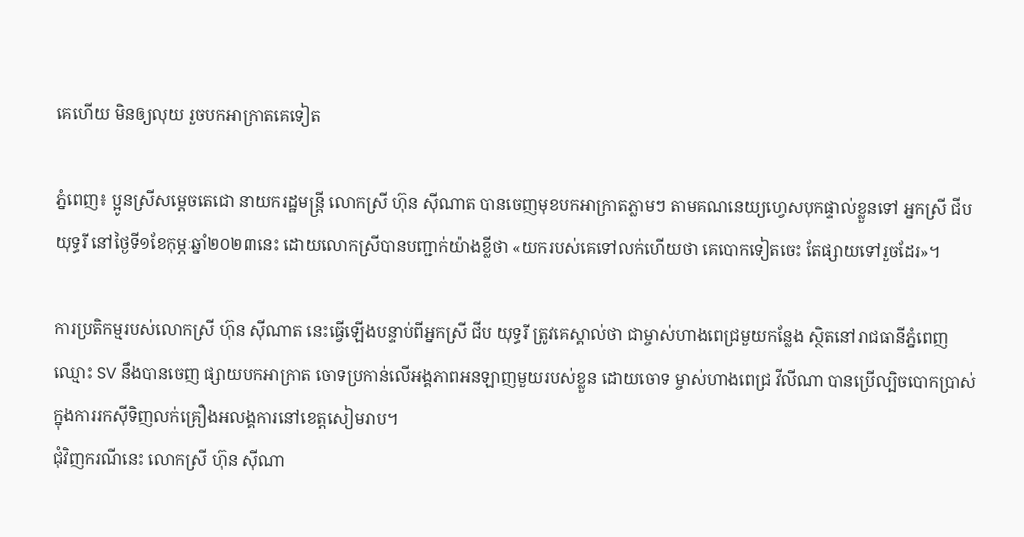គេហើយ មិនឲ្យលុយ រួចបកអាក្រាតគេទៀត

ភ្នំពេញ៖ ប្អូនស្រីសម្តេចតេជោ នាយករដ្ឋមន្រ្តី លោកស្រី ហ៊ុន ស៊ីណាត បានចេញមុខបកអាក្រាតភ្លាមៗ តាមគណនេយ្យហ្វេសបុកផ្ទាល់ខ្លួនទៅ អ្នកស្រី ជីប យុទ្ធរី នៅថ្ងៃទី១ខែកុម្ភៈឆ្នាំ២០២៣នេះ ដោយលោកស្រីបានបញ្ជាក់យ៉ាងខ្លីថា «យករបស់គេទៅលក់ហើយថា គេបោកទៀតចេះ តែផ្សាយទៅរួចដែរ»។

ការប្រតិកម្មរបស់លោកស្រី ហ៊ុន ស៊ីណាត នេះធ្វើឡើងបន្ទាប់ពីអ្នកស្រី ជីប យុទ្ធរី ត្រូវគេស្គាល់ថា ជាម្ចាស់ហាងពេជ្រមួយកន្លែង ស្ថិតនៅរាជធានីភ្នំពេញឈ្មោះ SV នឹងបានចេញ ផ្សាយបកអាក្រាត ចោទប្រកាន់លើអង្គភាពអនឡាញមួយរបស់ខ្លួន ដោយចោទ ម្ចាស់ហាងពេជ្រ វីលីណា បានប្រើល្បិចបោកប្រាស់ ក្នុងការរកស៊ីទិញលក់គ្រឿងអលង្គការនៅខេត្តសៀមរាប។
ជុំវិញករណីនេះ លោកស្រី ហ៊ុន ស៊ីណា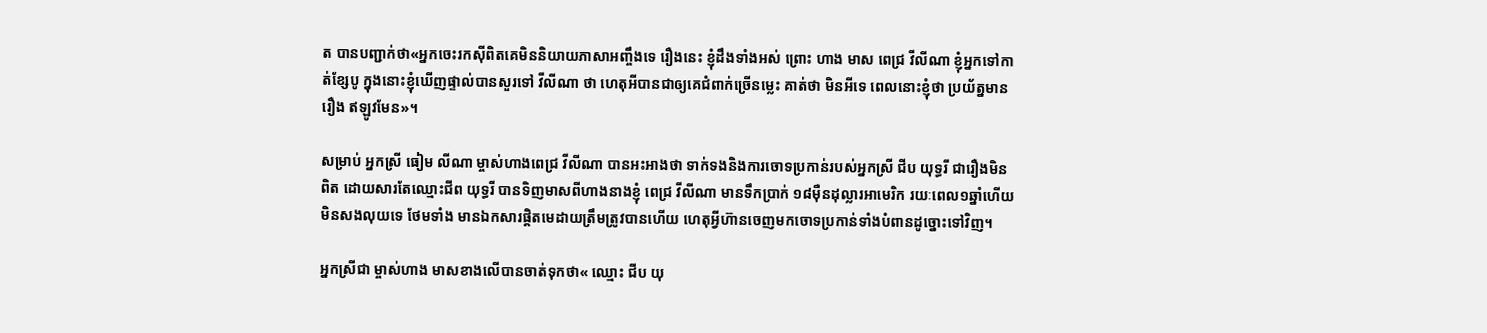ត បានបញ្ជាក់ថា«អ្នកចេះរកស៊ីពិតគេមិននិយាយភាសាអញ្ចឹងទេ រឿងនេះ ខ្ញុំដឹងទាំងអស់ ព្រោះ ហាង មាស ពេជ្រ វីលីណា ខ្ញុំអ្នកទៅកាត់ខ្សែបូ ក្នុងនោះខ្ញុំឃើញផ្ទាល់បានសួរទៅ វីលីណា ថា ហេតុអីបានជាឲ្យគេជំពាក់ច្រើនម្លេះ គាត់ថា មិនអីទេ ពេលនោះខ្ញុំថា ប្រយ័ត្នមានរឿង ឥឡូវមែន»។

សម្រាប់ អ្នកស្រី ធៀម លីណា ម្ចាស់ហាងពេជ្រ វីលីណា បានអះអាងថា ទាក់ទងនិងការចោទប្រកាន់របស់អ្នកស្រី ជីប យុទ្ធរី ជារឿងមិនពិត ដោយសារតែឈ្មោះជីព យុទ្ធរី បានទិញមាសពីហាងនាងខ្ញុំ ពេជ្រ វីលីណា មានទឹកប្រាក់ ១៨ម៉ឺនដុល្លារអាមេរិក រយៈពេល១ឆ្នាំហើយមិនសងលុយទេ ថែមទាំង មានឯកសារផ្តិតមេដាយត្រឹមត្រូវបានហើយ ហេតុអ្វីហ៊ានចេញមកចោទប្រកាន់ទាំងបំពានដូច្នោះទៅវិញ។

អ្នកស្រីជា ម្ចាស់ហាង មាសខាងលើបានចាត់ទុកថា« ឈ្មោះ ជីប យុ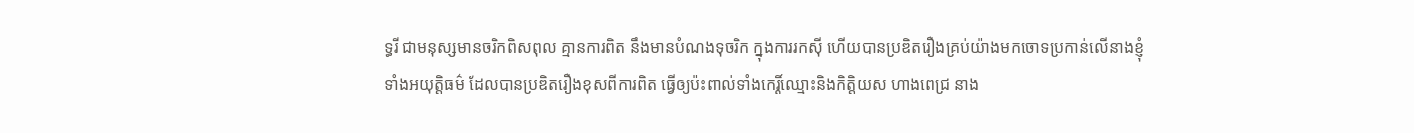ទ្ធរី ជាមនុស្សមានចរិកពិសពុល គ្មានការពិត នឹងមានបំណងទុចរិក ក្នុងការរកស៊ី ហើយបានប្រឌិតរឿងគ្រប់យ៉ាងមកចោទប្រកាន់លើនាងខ្ញុំ ទាំងអយុត្តិធម៌ ដែលបានប្រឌិតរឿងខុសពីការពិត ធ្វើឲ្យប៉ះពាល់ទាំងកេរ្តិ៍ឈ្មោះនិងកិត្តិយស ហាងពេជ្រ នាង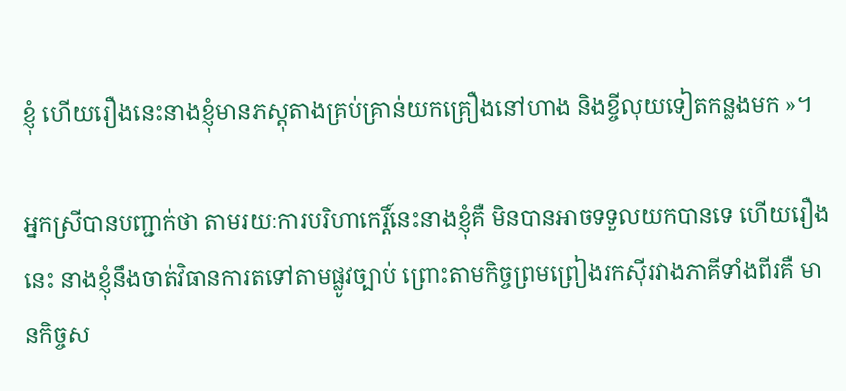ខ្ញុំ ហើយរឿងនេះនាងខ្ញុំមានភស្តុតាងគ្រប់គ្រាន់យកគ្រឿងនៅហាង និងខ្ចីលុយទៀតកន្លងមក »។

អ្នកស្រីបានបញ្ជាក់ថា តាមរយៈការបរិហាកេរ្តិ៍នេះនាងខ្ញុំគឺ មិនបានអាចទទួលយកបានទេ ហើយរឿងនេះ នាងខ្ញុំនឹងចាត់វិធានការតទៅតាមផ្លូវច្បាប់ ព្រោះតាមកិច្ចព្រមព្រៀងរកស៊ីរវាងភាគីទាំងពីរគឺ មានកិច្ចស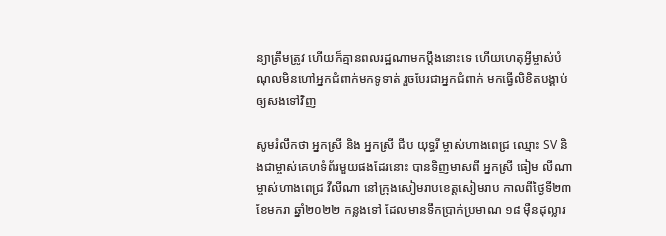ន្យាត្រឹមត្រូវ ហើយក៏គ្មានពលរដ្ឋណាមកប្តឹងនោះទេ ហើយហេតុអ្វីម្ចាស់បំណុលមិនហៅអ្នកជំពាក់មកទូទាត់ រួចបែរជាអ្នកជំពាក់ មកធ្វើលិខិតបង្គាប់ឲ្យសងទៅវិញ

សូមរំលឹកថា អ្នកស្រី និង អ្នកស្រី ជីប យុទ្ធរី ម្ចាស់ហាងពេជ្រ ឈ្មោះ SV និងជាម្ចាស់គេហទំព័រមួយផងដែរនោះ បានទិញមាសពី អ្នកស្រី ធៀម លីណា ម្ចាស់ហាងពេជ្រ វីលីណា នៅក្រុងសៀមរាបខេត្តសៀមរាប កាលពីថ្ងៃទី២៣ ខែមករា ឆ្នាំ២០២២ កន្លងទៅ ដែលមានទឹកប្រាក់ប្រមាណ ១៨ ម៉ឺនដុល្លារ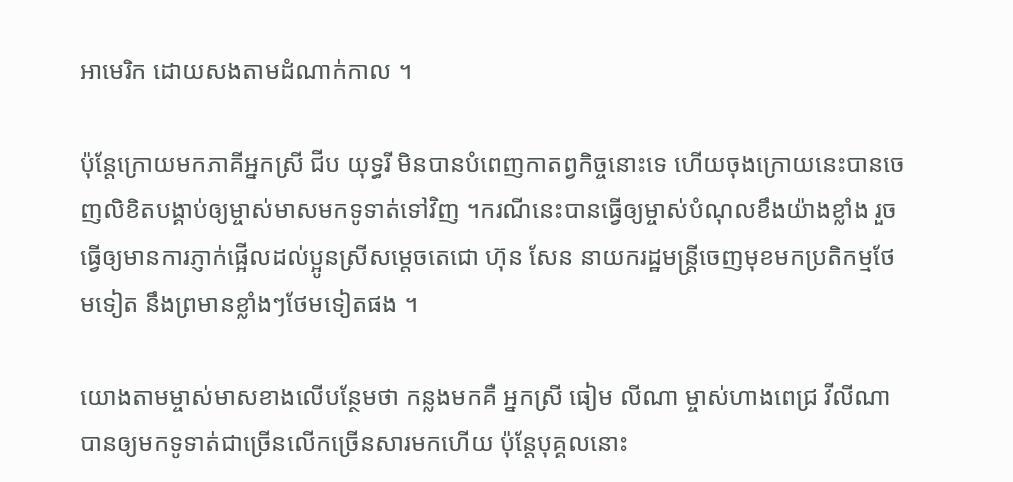អាមេរិក ដោយសងតាមដំណាក់កាល ។

ប៉ុន្តែក្រោយមកភាគីអ្នកស្រី ជីប យុទ្ធរី មិនបានបំពេញកាតព្វកិច្ចនោះទេ ហើយចុងក្រោយនេះបានចេញលិខិតបង្គាប់ឲ្យម្ចាស់មាសមកទូទាត់ទៅវិញ ។ករណីនេះបានធ្វើឲ្យម្ចាស់បំណុលខឹងយ៉ាងខ្លាំង រួចធ្វើឲ្យមានការភ្ញាក់ផ្អើលដល់ប្អូនស្រីសម្តេចតេជោ ហ៊ុន សែន នាយករដ្ឋមន្រ្តីចេញមុខមកប្រតិកម្មថែមទៀត នឹងព្រមានខ្លាំងៗថែមទៀតផង ។

យោងតាមម្ចាស់មាសខាងលើបន្ថែមថា កន្លងមកគឺ អ្នកស្រី ធៀម លីណា ម្ចាស់ហាងពេជ្រ វីលីណា បានឲ្យមកទូទាត់ជាច្រើនលើកច្រើនសារមកហើយ ប៉ុន្តែបុគ្គលនោះ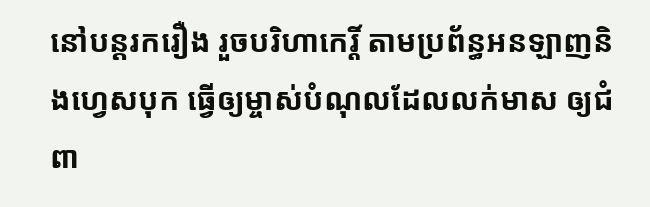នៅបន្តរករឿង រួចបរិហាកេរ្តិ៍ តាមប្រព័ន្ធអនឡាញនិងហ្វេសបុក ធ្វើឲ្យម្ចាស់បំណុលដែលលក់មាស ឲ្យជំពា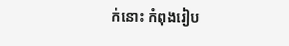ក់នោះ កំពុងរៀប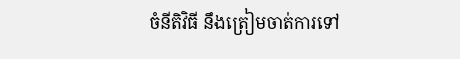ចំនីតិវិធី នឹងត្រៀមចាត់ការទៅ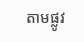តាមផ្លូវ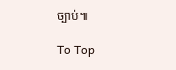ច្បាប់៕

To Top